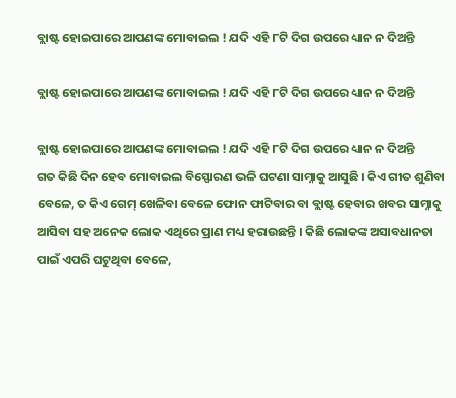ବ୍ଲାଷ୍ଟ ହୋଇପାରେ ଆପଣଙ୍କ ମୋବାଇଲ ! ଯଦି ଏହି ୮ଟି ଦିଗ ଉପରେ ଧ୍ୟାନ ନ ଦିଅନ୍ତି

ବ୍ଲାଷ୍ଟ ହୋଇପାରେ ଆପଣଙ୍କ ମୋବାଇଲ ! ଯଦି ଏହି ୮ଟି ଦିଗ ଉପରେ ଧ୍ୟାନ ନ ଦିଅନ୍ତି

ବ୍ଲାଷ୍ଟ ହୋଇପାରେ ଆପଣଙ୍କ ମୋବାଇଲ ! ଯଦି ଏହି ୮ଟି ଦିଗ ଉପରେ ଧ୍ୟାନ ନ ଦିଅନ୍ତି
ଗତ କିଛି ଦିନ ହେବ ମୋବାଇଲ ବିସ୍ଫୋରଣ ଭଳି ଘଟଣା ସାମ୍ନାକୁ ଆସୁଛି । କିଏ ଗୀତ ଶୁଣିବା ବେଳେ, ତ କିଏ ଗେମ୍ ଖେଳିବା ବେଳେ ଫୋନ ଫାଟିବାର ବା ବ୍ଲାଷ୍ଟ ହେବାର ଖବର ସାମ୍ନାକୁ ଆସିବା ସହ ଅନେକ ଲୋକ ଏଥିରେ ପ୍ରାଣ ମଧ୍ୟ ହରାଉଛନ୍ତି । କିଛି ଲୋକଙ୍କ ଅସାବଧାନତା ପାଇଁ ଏପରି ଘଟୁଥିବା ବେଳେ,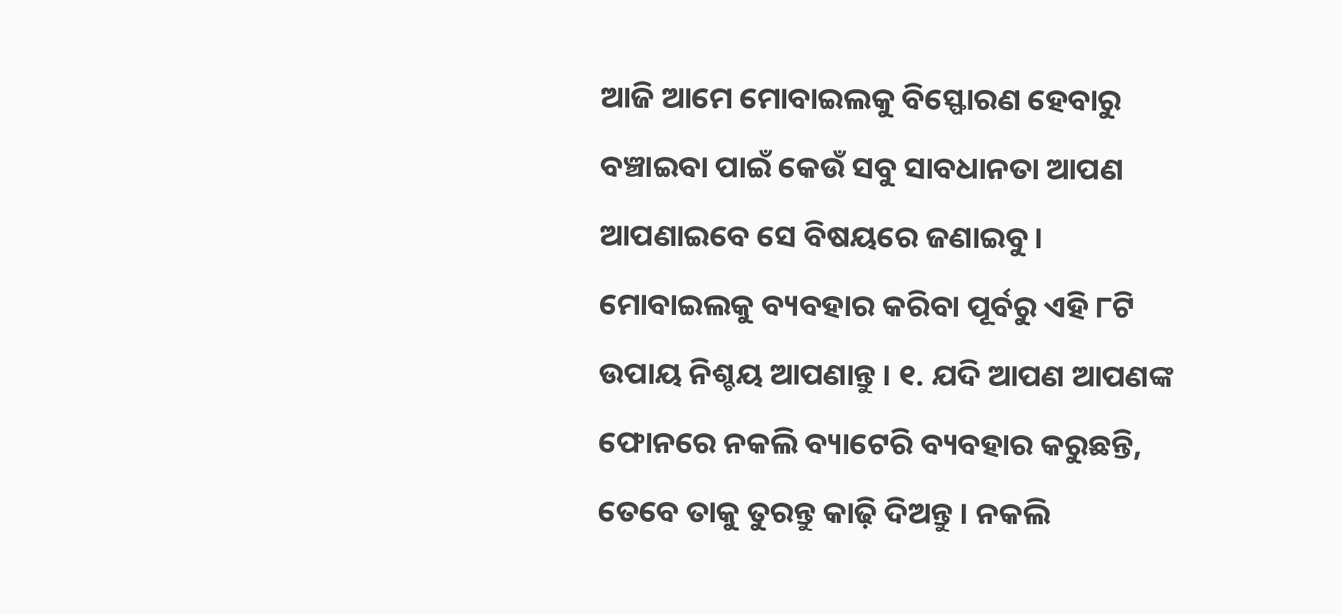ଆଜି ଆମେ ମୋବାଇଲକୁ ବିସ୍ଫୋରଣ ହେବାରୁ ବଞ୍ଚାଇବା ପାଇଁ କେଉଁ ସବୁ ସାବଧାନତା ଆପଣ ଆପଣାଇବେ ସେ ବିଷୟରେ ଜଣାଇବୁ । ମୋବାଇଲକୁ ବ୍ୟବହାର କରିବା ପୂର୍ବରୁ ଏହି ୮ଟି ଉପାୟ ନିଶ୍ଚୟ ଆପଣାନ୍ତୁ । ୧. ଯଦି ଆପଣ ଆପଣଙ୍କ ଫୋନରେ ନକଲି ବ୍ୟାଟେରି ବ୍ୟବହାର କରୁଛନ୍ତି, ତେବେ ତାକୁ ତୁରନ୍ତୁ କାଢ଼ି ଦିଅନ୍ତୁ । ନକଲି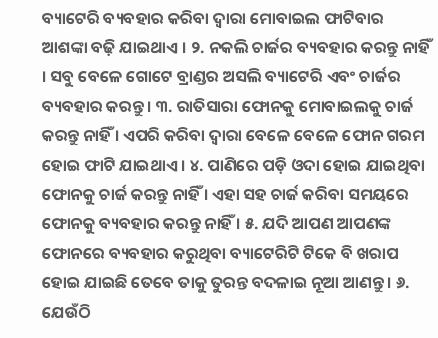ବ୍ୟାଟେରି ବ୍ୟବହାର କରିବା ଦ୍ୱାରା ମୋବାଇଲ ଫାଟିବାର ଆଶଙ୍କା ବଢ଼ି ଯାଇଥାଏ । ୨. ନକଲି ଚାର୍ଜର ବ୍ୟବହାର କରନ୍ତୁ ନାହିଁ । ସବୁ ବେଳେ ଗୋଟେ ବ୍ରାଣ୍ଡର ଅସଲି ବ୍ୟାଟେରି ଏବଂ ଚାର୍ଜର ବ୍ୟବହାର କରନ୍ତୁ । ୩. ରାତିସାରା ଫୋନକୁ ମୋବାଇଲକୁ ଚାର୍ଜ କରନ୍ତୁ ନାହିଁ । ଏପରି କରିବା ଦ୍ୱାରା ବେଳେ ବେଳେ ଫୋନ ଗରମ ହୋଇ ଫାଟି ଯାଇଥାଏ । ୪. ପାଣିରେ ପଡ଼ି ଓଦା ହୋଇ ଯାଇଥିବା ଫୋନକୁ ଚାର୍ଜ କରନ୍ତୁ ନାହିଁ । ଏହା ସହ ଚାର୍ଜ କରିବା ସମୟରେ ଫୋନକୁ ବ୍ୟବହାର କରନ୍ତୁ ନାହିଁ । ୫. ଯଦି ଆପଣ ଆପଣଙ୍କ ଫୋନରେ ବ୍ୟବହାର କରୁଥିବା ବ୍ୟାଟେରିଟି ଟିକେ ବି ଖରାପ ହୋଇ ଯାଇଛି ତେବେ ତାକୁ ତୁରନ୍ତ ବଦଳାଇ ନୂଆ ଆଣନ୍ତୁ । ୬. ଯେଉଁଠି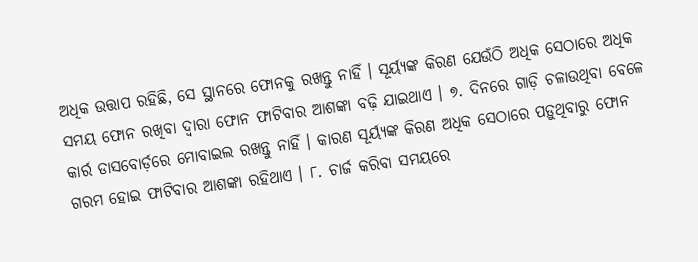ଅଧିକ ଉତ୍ତାପ ରହିଛି, ସେ ସ୍ଥାନରେ ଫୋନକୁ ରଖନ୍ତୁ ନାହିଁ । ସୂର୍ୟ୍ୟଙ୍କ କିରଣ ଯେଉଁଠି ଅଧିକ ସେଠାରେ ଅଧିକ ସମୟ ଫୋନ ରଖିବା ଦ୍ୱାରା ଫୋନ ଫାଟିବାର ଆଶଙ୍କା ବଢ଼ି ଯାଇଥାଏ । ୭. ଦିନରେ ଗାଡ଼ି ଚଳାଉଥିବା ବେଳେ କାର୍ର ଡାସବୋର୍ଡ଼ରେ ମୋବାଇଲ ରଖନ୍ତୁ ନାହିଁ । କାରଣ ସୂର୍ୟ୍ୟଙ୍କ କିରଣ ଅଧିକ ସେଠାରେ ପଡ଼ୁଥିବାରୁ ଫୋନ ଗରମ ହୋଇ ଫାଟିବାର ଆଶଙ୍କା ରହିଥାଏ । ୮. ଚାର୍ଜ କରିବା ସମୟରେ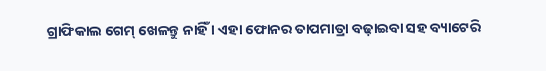ଗ୍ରାଫିକାଲ ଗେମ୍ ଖେଳନ୍ତୁ ନାହିଁ । ଏହା ଫୋନର ତାପମାତ୍ରା ବଢ଼ାଇବା ସହ ବ୍ୟାଟେରି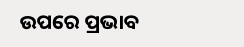ଉପରେ ପ୍ରଭାବ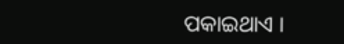ପକାଇଥାଏ ।